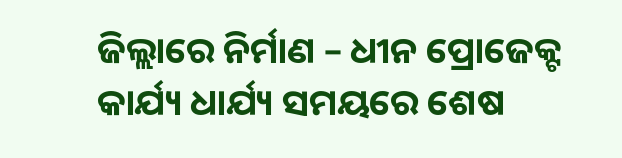ଜିଲ୍ଲାରେ ନିର୍ମାଣ – ଧୀନ ପ୍ରୋଜେକ୍ଟ କାର୍ଯ୍ୟ ଧାର୍ଯ୍ୟ ସମୟରେ ଶେଷ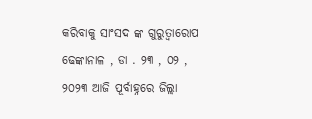କରିବାକୁ ସାଂସଦ ଙ୍କ ଗୁରୁତ୍ବାରୋପ
ଢେଙ୍କାନାଳ , ଡା . ୨୩ , ୦୨ , ୨୦୨୩ ଆଜି ପୂର୍ବାହ୍ନରେ ଜିଲ୍ଲା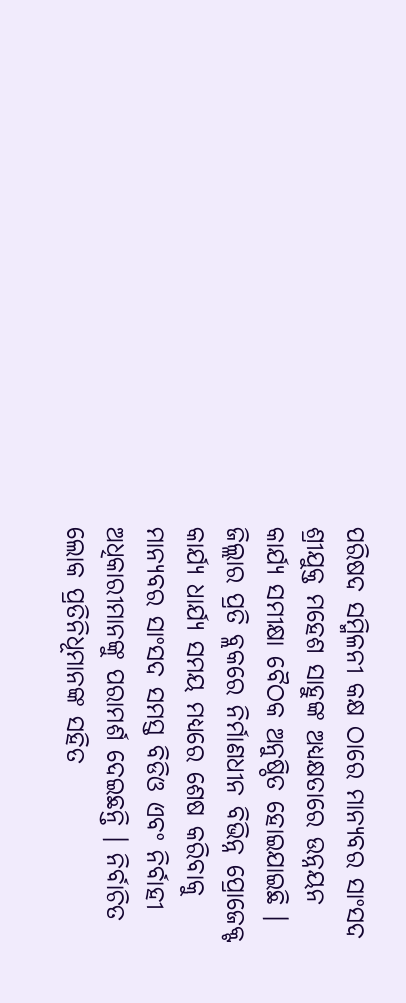ପରିଷଦ ସମ୍ମିଳନୀ କକ୍ଷ ଠାରେ ମାନ୍ୟବର ସାଂସଦ ଶ୍ରୀଯୁକ୍ତ ମହେଶ ସାହୁଙ୍କ ଅଧ୍ୟକ୍ଷତାରେ ଉନ୍ନୟନ କାର୍ଯ୍ୟ ସମୀକ୍ଷା ବୈଠକ ଅନୁଷ୍ଠିତ ହୋଇଯାଇଛି । ଜିଲ୍ଲାର ପ୍ରତି ବ୍ଲକରେ ନିର୍ମାଣଧୀନ ବିଭିନ୍ନ ପ୍ରୋଜେକ୍ଟ କାର୍ଯ୍ୟ ଧାର୍ଯ୍ୟ ସମୟ ମଧ୍ୟରେ ଶେଷ କରିବାକୁ ମାନ୍ୟବର ସାଂସଦ ସମସ୍ତ ବିଡିଓ ଏବଂ ନିର୍ବାହୀ ଅଧିକାରୀମାନଙ୍କୁ ପରାମର୍ଶ ଦେଇଛନ୍ତି । ନିର୍ବାଚିତ ଲୋକ ପ୍ରତିନିଧୂମାନଙ୍କ ସହିତ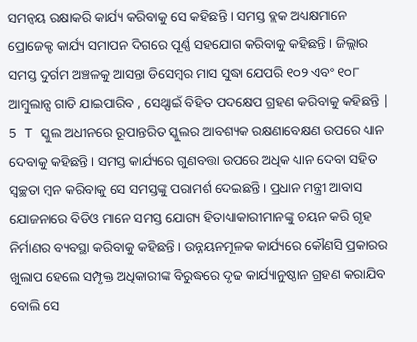ସମନ୍ଵୟ ରକ୍ଷାକରି କାର୍ଯ୍ୟ କରିବାକୁ ସେ କହିଛନ୍ତି । ସମସ୍ତ ବ୍ଲକ ଅଧ୍ୟକ୍ଷମାନେ ପ୍ରୋଜେକ୍ଟ କାର୍ଯ୍ୟ ସମାପନ ଦିଗରେ ପୂର୍ଣ୍ଣ ସହଯୋଗ କରିବାକୁ କହିଛନ୍ତି । ଜିଲ୍ଲାର ସମସ୍ତ ଦୁର୍ଗମ ଅଞ୍ଚଳକୁ ଆସନ୍ତା ଡିସେମ୍ବର ମାସ ସୁଦ୍ଧା ଯେପରି ୧୦୨ ଏବଂ ୧୦୮ ଆମ୍ବୁଲାନ୍ସ ଗାଡି ଯାଇପାରିବ , ସେଥ୍ପାଇଁ ବିହିତ ପଦକ୍ଷେପ ଗ୍ରହଣ କରିବାକୁ କହିଛନ୍ତି | 5 T ସ୍କୁଲ ଅଧୀନରେ ରୂପାନ୍ତରିତ ସ୍କୁଲର ଆବଶ୍ୟକ ରକ୍ଷଣାବେକ୍ଷଣ ଉପରେ ଧ୍ୟାନ ଦେବାକୁ କହିଛନ୍ତି । ସମସ୍ତ କାର୍ଯ୍ୟରେ ଗୁଣବତ୍ତା ଉପରେ ଅଧିକ ଧ୍ୟାନ ଦେବା ସହିତ ସ୍ଵଚ୍ଛତା ମ୍ବନ କରିବାକୁ ସେ ସମସ୍ତଙ୍କୁ ପରାମର୍ଶ ଦେଇଛନ୍ତି । ପ୍ରଧାନ ମନ୍ତ୍ରୀ ଆବାସ ଯୋଜନାରେ ବିଡିଓ ମାନେ ସମସ୍ତ ଯୋଗ୍ୟ ହିତାଧ୍ୟାକାରୀମାନଙ୍କୁ ଚୟନ କରି ଗୃହ ନିର୍ମାଣର ବ୍ୟବସ୍ଥା କରିବାକୁ କହିଛନ୍ତି । ଉନ୍ନୟନମୂଳକ କାର୍ଯ୍ୟରେ କୌଣସି ପ୍ରକାରର ଖୁଲାପ ହେଲେ ସମ୍ପୃକ୍ତ ଅଧିକାରୀଙ୍କ ବିରୁଦ୍ଧରେ ଦୃଢ କାର୍ଯ୍ୟାନୁଷ୍ଠାନ ଗ୍ରହଣ କରାଯିବ ବୋଲି ସେ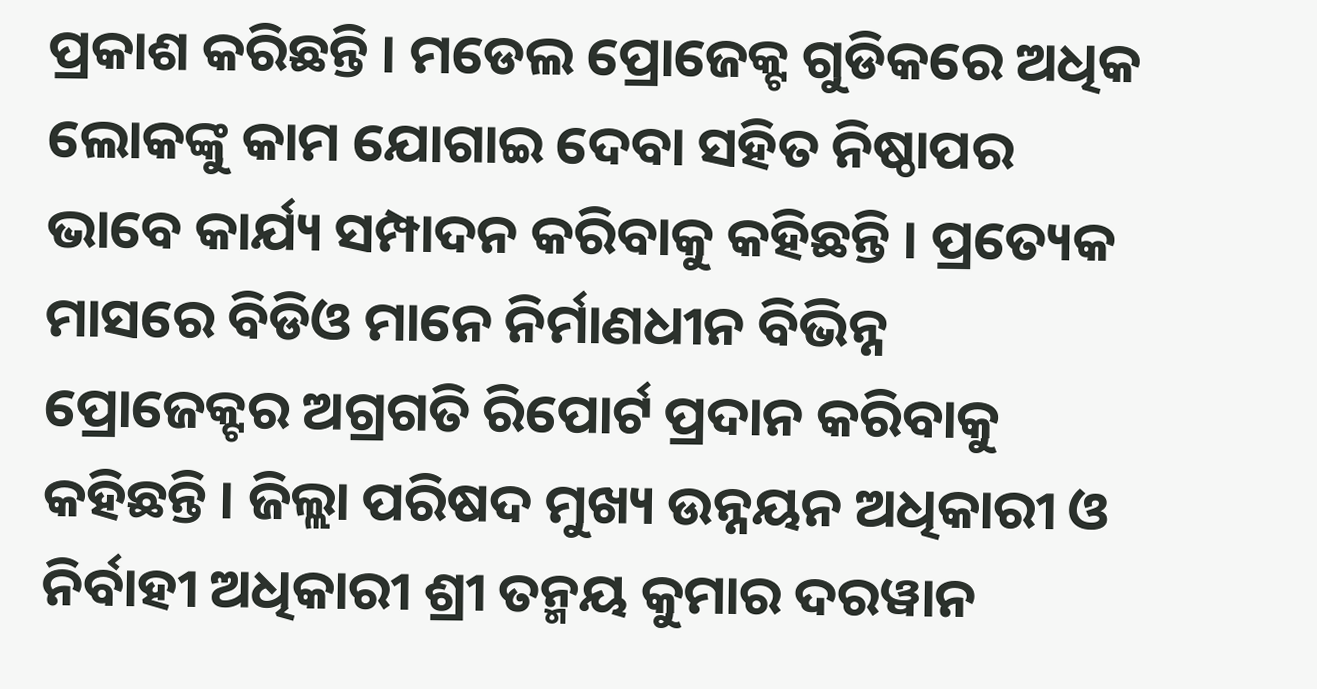ପ୍ରକାଶ କରିଛନ୍ତି । ମଡେଲ ପ୍ରୋଜେକ୍ଟ ଗୁଡିକରେ ଅଧିକ ଲୋକଙ୍କୁ କାମ ଯୋଗାଇ ଦେବା ସହିତ ନିଷ୍ଠାପର ଭାବେ କାର୍ଯ୍ୟ ସମ୍ପାଦନ କରିବାକୁ କହିଛନ୍ତି । ପ୍ରତ୍ୟେକ ମାସରେ ବିଡିଓ ମାନେ ନିର୍ମାଣଧୀନ ବିଭିନ୍ନ ପ୍ରୋଜେକ୍ଟର ଅଗ୍ରଗତି ରିପୋର୍ଟ ପ୍ରଦାନ କରିବାକୁ କହିଛନ୍ତି । ଜିଲ୍ଲା ପରିଷଦ ମୁଖ୍ୟ ଉନ୍ନୟନ ଅଧିକାରୀ ଓ ନିର୍ବାହୀ ଅଧିକାରୀ ଶ୍ରୀ ତନ୍ମୟ କୁମାର ଦରୱାନ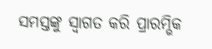ସମସ୍ତଙ୍କୁ ସ୍ବାଗତ କରି ପ୍ରାରମ୍ଭିକ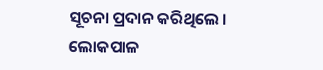ସୂଚନା ପ୍ରଦାନ କରିଥିଲେ । ଲୋକପାଳ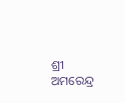ଶ୍ରୀ ଅମରେନ୍ଦ୍ର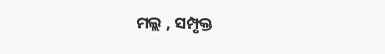ମଲ୍ଲ , ସମ୍ପୃକ୍ତ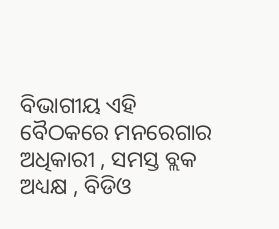ବିଭାଗୀୟ ଏହି ବୈଠକରେ ମନରେଗାର ଅଧିକାରୀ , ସମସ୍ତ ବ୍ଲକ ଅଧ୍ୟକ୍ଷ , ବିଡିଓ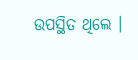ଉପସ୍ଥିତ ଥିଲେ ।